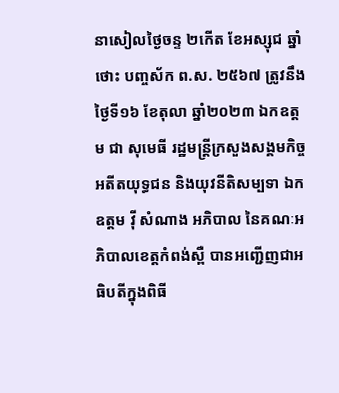នាសៀលថ្ងៃចន្ទ ២កើត ខែអស្សុជ ឆ្នាំថោះ បញ្ចស័ក ព.ស. ២៥៦៧ ត្រូវនឹង ថ្ងៃទី១៦ ខែតុលា ឆ្នាំ២០២៣ ឯកឧត្តម ជា សុមេធី រដ្ឋមន្ត្រីក្រសួងសង្គមកិច្ច អតីតយុទ្ធជន និងយុវនីតិសម្បទា ឯកឧត្តម វ៉ី សំណាង អភិបាល នៃគណៈអភិបាលខេត្តកំពង់ស្ពឺ បានអញ្ជើញជាអធិបតីក្នុងពិធី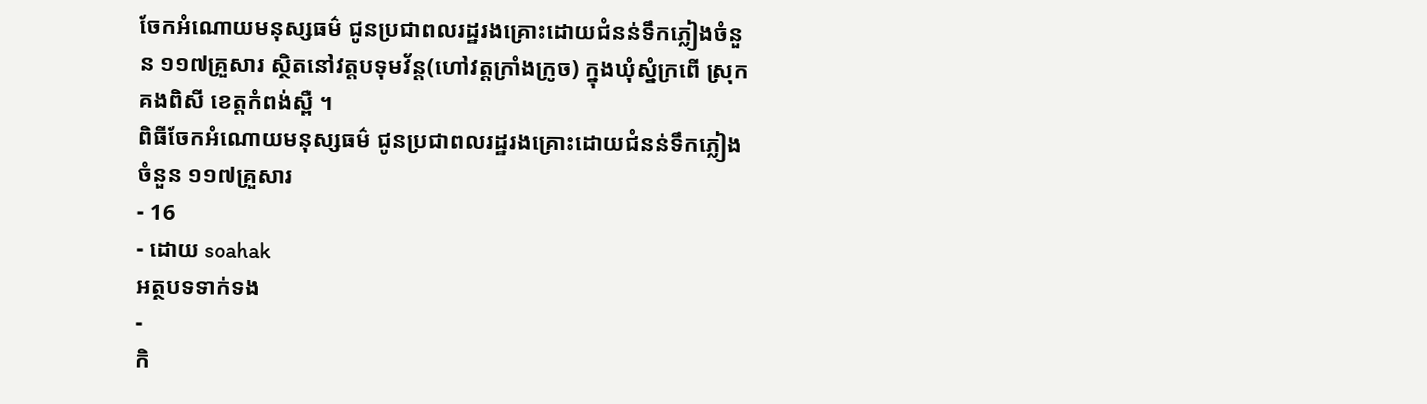ចែកអំណោយមនុស្សធម៌ ជូនប្រជាពលរដ្ឋរងគ្រោះដោយជំនន់ទឹកភ្លៀងចំនួន ១១៧គ្រួសារ ស្ថិតនៅវត្តបទុមវ័ន្ត(ហៅវត្តក្រាំងក្រូច) ក្នុងឃុំស្នំក្រពើ ស្រុកគងពិសី ខេត្តកំពង់ស្ពឺ ។
ពិធីចែកអំណោយមនុស្សធម៌ ជូនប្រជាពលរដ្ឋរងគ្រោះដោយជំនន់ទឹកភ្លៀងចំនួន ១១៧គ្រួសារ
- 16
- ដោយ soahak
អត្ថបទទាក់ទង
-
កិ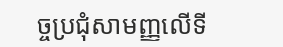ច្ចប្រជុំសាមញ្ញលើទី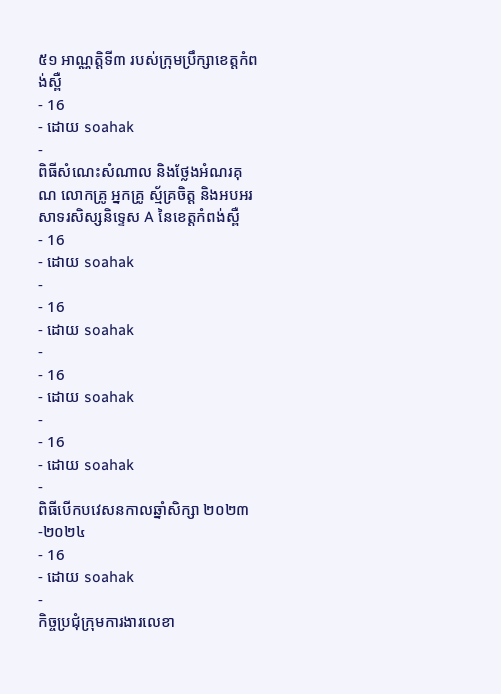៥១ អាណ្ណតិ្តទី៣ របស់ក្រុមប្រឹក្សាខេត្តកំពង់ស្ពឺ
- 16
- ដោយ soahak
-
ពិធីសំណេះសំណាល និងថ្លែងអំណរគុណ លោកគ្រូ អ្នកគ្រូ ស្ម័គ្រចិត្ត និងអបអរសាទរសិស្សនិទ្ទេស A នៃខេត្តកំពង់ស្ពឺ
- 16
- ដោយ soahak
-
- 16
- ដោយ soahak
-
- 16
- ដោយ soahak
-
- 16
- ដោយ soahak
-
ពិធីបើកបវេសនកាលឆ្នាំសិក្សា ២០២៣-២០២៤
- 16
- ដោយ soahak
-
កិច្ចប្រជុំក្រុមការងារលេខា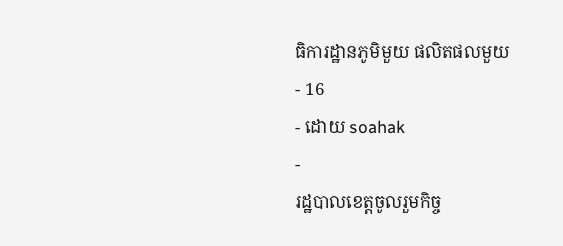ធិការដ្ឋានភូមិមួយ ផលិតផលមួយ
- 16
- ដោយ soahak
-
រដ្ឋបាលខេត្តចូលរួមកិច្ច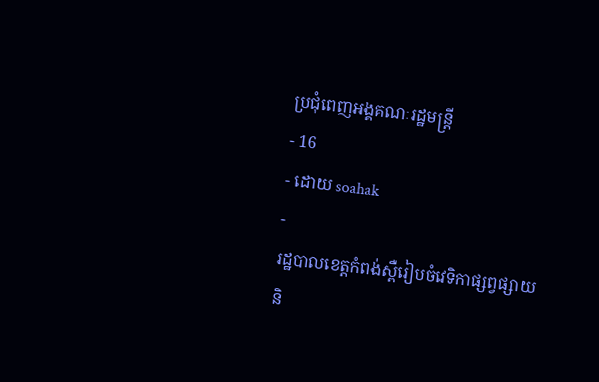ប្រជុំពេញអង្គគណៈរដ្ឋមន្ត្រី
- 16
- ដោយ soahak
-
រដ្ឋបាលខេត្តកំពង់ស្ពឺរៀបចំវេទិកាផ្សព្វផ្សាយ និ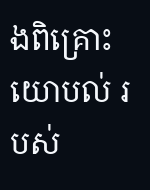ងពិគ្រោះយោបល់ របស់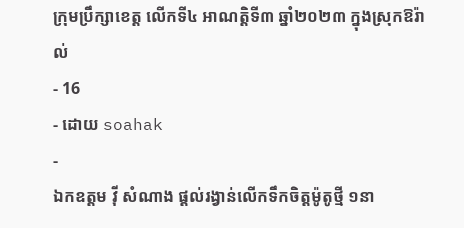ក្រុមប្រឹក្សាខេត្ត លើកទី៤ អាណត្តិទី៣ ឆ្នាំ២០២៣ ក្នុងស្រុកឱរ៉ាល់
- 16
- ដោយ soahak
-
ឯកឧត្តម វ៉ី សំណាង ផ្ដល់រង្វាន់លើកទឹកចិត្តម៉ូតូថ្មី ១នា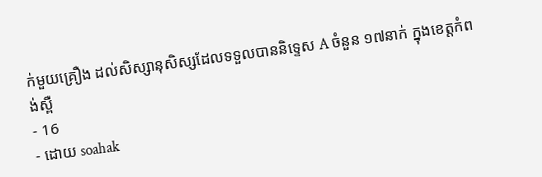ក់មួយគ្រឿង ដល់សិស្សានុសិស្សដែលទទួលបាននិទ្ទេស A ចំនួន ១៧នាក់ ក្នុងខេត្តកំពង់ស្ពឺ
- 16
- ដោយ soahak